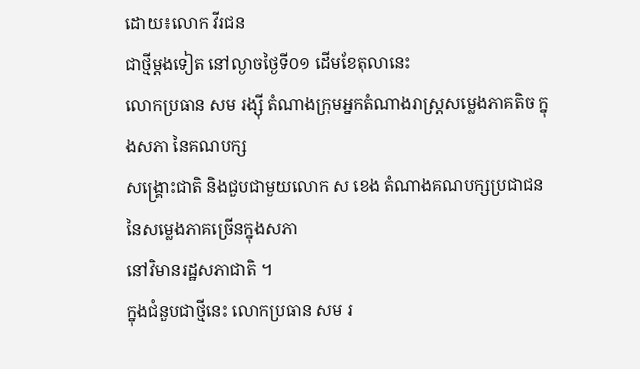ដោយ៖លោក វីរជន
ជាថ្មីម្តងទៀត នៅល្ងាចថ្ងៃទី០១ ដើមខែតុលានេះ
លោកប្រធាន សម រង្ស៊ី តំណាងក្រុមអ្នកតំណាងរាស្រ្តសម្លេងភាគតិច ក្នុងសភា នៃគណបក្ស
សង្គ្រោះជាតិ និងជួបជាមួយលោក ស ខេង តំណាងគណបក្សប្រជាជន នៃសម្លេងភាគច្រើនក្នុងសភា
នៅវិមានរដ្ឋសភាជាតិ ។
ក្នុងជំនួបជាថ្មីនេះ លោកប្រធាន សម រ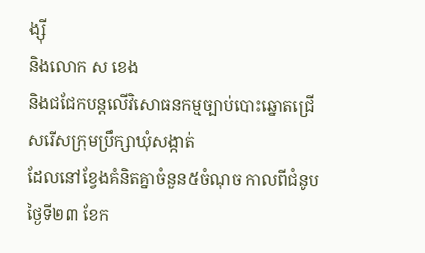ង្ស៊ី
និងលោក ស ខេង
និងជជែកបន្តលើវិសោធនកម្មច្បាប់បោះឆ្នោតជ្រើសរើសក្រុមប្រឹក្សាឃុំសង្កាត់
ដែលនៅខ្វែងគំនិតគ្នាចំនួន៥ចំណុច កាលពីជំនូបថ្ងៃទី២៣ ខែក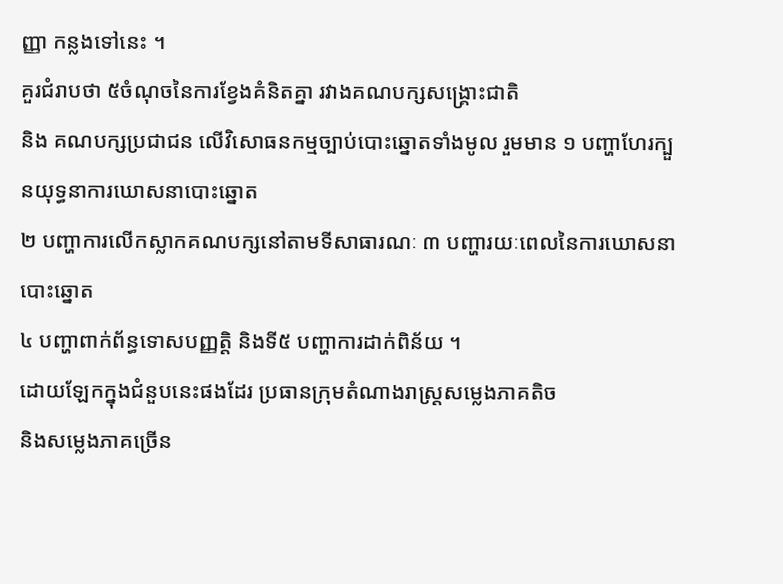ញ្ញា កន្លងទៅនេះ ។
គួរជំរាបថា ៥ចំណុចនៃការខ្វែងគំនិតគ្នា រវាងគណបក្សសង្គ្រោះជាតិ
និង គណបក្សប្រជាជន លើវិសោធនកម្មច្បាប់បោះឆ្នោតទាំងមូល រួមមាន ១ បញ្ហាហែរក្បួនយុទ្ធនាការឃោសនាបោះឆ្នោត
២ បញ្ហាការលើកស្លាកគណបក្សនៅតាមទីសាធារណៈ ៣ បញ្ហារយៈពេលនៃការឃោសនាបោះឆ្នោត
៤ បញ្ហាពាក់ព័ន្ធទោសបញ្ញត្តិ និងទី៥ បញ្ហាការដាក់ពិន័យ ។
ដោយឡែកក្នុងជំនួបនេះផងដែរ ប្រធានក្រុមតំណាងរាស្រ្តសម្លេងភាគតិច
និងសម្លេងភាគច្រើន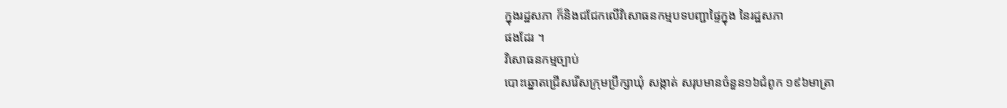ក្នុងរដ្ឋសភា ក៏និងជជែកលើវិសោធនកម្មបទបញ្ជាផ្ទៃក្នុង នៃរដ្ឋសភា
ផងដែរ ។
វិសោធនកម្មច្បាប់
បោះឆ្នោតជ្រើសរើសក្រុមប្រឹក្សាឃុំ សង្កាត់ សរុបមានចំនួន១៦ជំពូក ១៩៦មាត្រា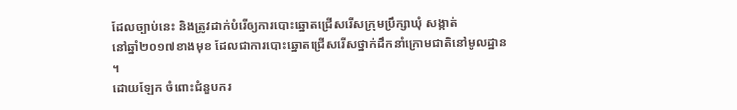ដែលច្បាប់នេះ និងត្រូវដាក់បំរើឲ្យការបោះឆ្នោតជ្រើសរើសក្រុមប្រឹក្សាឃុំ សង្កាត់
នៅឆ្នាំ២០១៧ខាងមុខ ដែលជាការបោះឆ្នោតជ្រើសរើសថ្នាក់ដឹកនាំក្រោមជាតិនៅមូលដ្ឋាន
។
ដោយឡែក ចំពោះជំនួបករ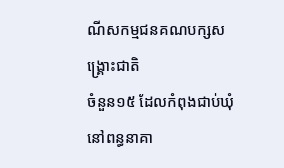ណីសកម្មជនគណបក្សសង្គ្រោះជាតិ
ចំនួន១៥ ដែលកំពុងជាប់ឃុំនៅពន្ធនាគា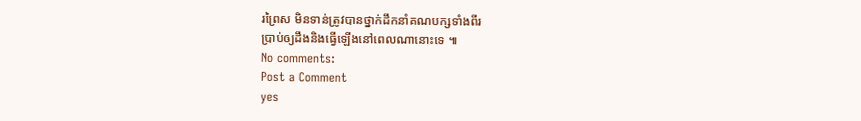រព្រៃស មិនទាន់ត្រូវបានថ្នាក់ដឹកនាំគណបក្សទាំងពីរ
ប្រាប់ឲ្យដឹងនិងធ្វើឡើងនៅពេលណានោះទេ ៕
No comments:
Post a Comment
yes